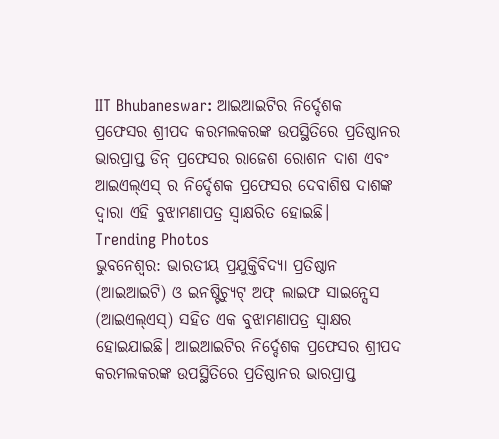IIT Bhubaneswar: ଆଇଆଇଟିର ନିର୍ଦ୍ଦେଶକ ପ୍ରଫେସର ଶ୍ରୀପଦ କରମଲକରଙ୍କ ଉପସ୍ଥିତିରେ ପ୍ରତିଷ୍ଠାନର ଭାରପ୍ରାପ୍ତ ଡିନ୍ ପ୍ରଫେସର ରାଜେଶ ରୋଶନ ଦାଶ ଏବଂ ଆଇଏଲ୍ଏସ୍ ର ନିର୍ଦ୍ଦେଶକ ପ୍ରଫେସର ଦେବାଶିଷ ଦାଶଙ୍କ ଦ୍ୱାରା ଏହି ବୁଝାମଣାପତ୍ର ସ୍ଵାକ୍ଷରିତ ହୋଇଛି।
Trending Photos
ଭୁବନେଶ୍ୱର: ଭାରତୀୟ ପ୍ରଯୁକ୍ତିବିଦ୍ୟା ପ୍ରତିଷ୍ଠାନ (ଆଇଆଇଟି) ଓ ଇନଷ୍ଟିଚ୍ୟୁଟ୍ ଅଫ୍ ଲାଇଫ ସାଇନ୍ସେସ (ଆଇଏଲ୍ଏସ୍) ସହିତ ଏକ ବୁଝାମଣାପତ୍ର ସ୍ୱାକ୍ଷର ହୋଇଯାଇଛି। ଆଇଆଇଟିର ନିର୍ଦ୍ଦେଶକ ପ୍ରଫେସର ଶ୍ରୀପଦ କରମଲକରଙ୍କ ଉପସ୍ଥିତିରେ ପ୍ରତିଷ୍ଠାନର ଭାରପ୍ରାପ୍ତ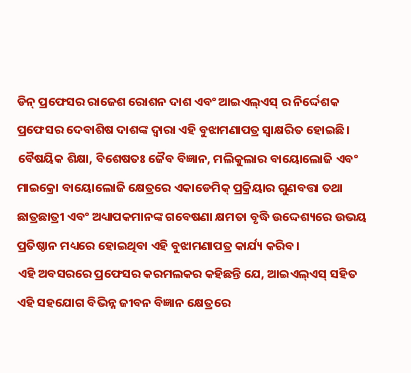ଡିନ୍ ପ୍ରଫେସର ରାଜେଶ ରୋଶନ ଦାଶ ଏବଂ ଆଇଏଲ୍ଏସ୍ ର ନିର୍ଦ୍ଦେଶକ ପ୍ରଫେସର ଦେବାଶିଷ ଦାଶଙ୍କ ଦ୍ୱାରା ଏହି ବୁଝାମଣାପତ୍ର ସ୍ଵାକ୍ଷରିତ ହୋଇଛି। ବୈଷୟିକ ଶିକ୍ଷା, ବିଶେଷତଃ ଜୈବ ବିଜ୍ଞାନ, ମଲିକୁଲାର ବାୟୋଲୋଜି ଏବଂ ମାଇକ୍ରୋ ବାୟୋଲୋଜି କ୍ଷେତ୍ରରେ ଏକାଡେମିକ୍ ପ୍ରକ୍ରିୟାର ଗୁଣବତ୍ତା ତଥା ଛାତ୍ରଛାତ୍ରୀ ଏବଂ ଅଧ୍ୟାପକମାନଙ୍କ ଗବେଷଣା କ୍ଷମତା ବୃଦ୍ଧି ଉଦ୍ଦେଶ୍ୟରେ ଉଭୟ ପ୍ରତିଷ୍ଠାନ ମଧ୍ୟରେ ହୋଇଥିବା ଏହି ବୁଝାମଣାପତ୍ର କାର୍ଯ୍ୟ କରିବ।
ଏହି ଅବସରରେ ପ୍ରଫେସର କରମଲକର କହିଛନ୍ତି ଯେ, ଆଇଏଲ୍ଏସ୍ ସହିତ ଏହି ସହଯୋଗ ବିଭିନ୍ନ ଜୀବନ ବିଜ୍ଞାନ କ୍ଷେତ୍ରରେ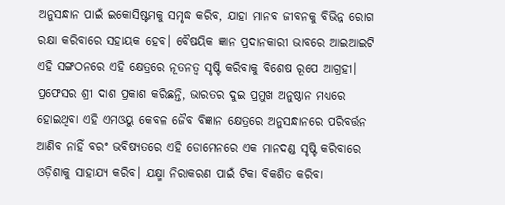ଅନୁସନ୍ଧାନ ପାଇଁ ଇକୋସିଷ୍ଟମକୁ ସମୃଦ୍ଧ କରିବ, ଯାହା ମାନବ ଜୀବନକୁ ବିଭିନ୍ନ ରୋଗ ରକ୍ଷା କରିବାରେ ସହାୟକ ହେବ। ବୈଷୟିକ ଜ୍ଞାନ ପ୍ରଦାନକାରୀ ଭାବରେ ଆଇଆଇଟି ଏହି ସଙ୍ଗଠନରେ ଏହି କ୍ଷେତ୍ରରେ ନୂତନତ୍ୱ ସୃଷ୍ଟି କରିବାକୁ ବିଶେଷ ରୂପେ ଆଗ୍ରହୀ। ପ୍ରଫେସର ଶ୍ରୀ ଦାଶ ପ୍ରକାଶ କରିଛନ୍ତି, ଭାରତର ଦୁଇ ପ୍ରମୁଖ ଅନୁଷ୍ଠାନ ମଧ୍ୟରେ ହୋଇଥିବା ଏହି ଏମଓୟୁ କେବଳ ଜୈବ ବିଜ୍ଞାନ କ୍ଷେତ୍ରରେ ଅନୁସନ୍ଧାନରେ ପରିବର୍ତ୍ତନ ଆଣିବ ନାହିଁ ବରଂ ଭବିଷ୍ୟତରେ ଏହି ଡୋମେନରେ ଏକ ମାନଦଣ୍ଡ ସୃଷ୍ଟି କରିବାରେ ଓଡ଼ିଶାକୁ ସାହାଯ୍ୟ କରିବ। ଯକ୍ଷ୍ମା ନିରାକରଣ ପାଇଁ ଟିକା ବିକଶିତ କରିବା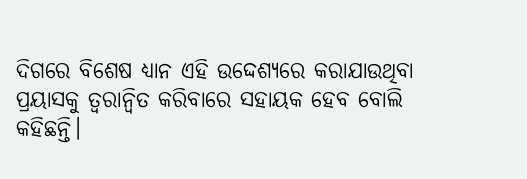ଦିଗରେ ବିଶେଷ ଧ୍ୟାନ ଏହି ଉଦ୍ଦେଶ୍ୟରେ କରାଯାଉଥିବା ପ୍ରୟାସକୁ ତ୍ୱରାନ୍ୱିତ କରିବାରେ ସହାୟକ ହେବ ବୋଲି କହିଛନ୍ତି।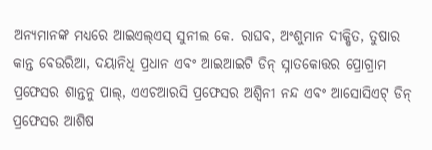ଅନ୍ୟମାନଙ୍କ ମଧ୍ୟରେ ଆଇଏଲ୍ଏସ୍ ସୁନୀଲ କେ. ରାଘବ, ଅଂଶୁମାନ ଦୀକ୍ଷିତ, ତୁଷାର କାନ୍ତ ବେଉରିଆ, ଦୟାନିଧି ପ୍ରଧାନ ଏବଂ ଆଇଆଇଟି ଡିନ୍ ସ୍ନାତକୋତ୍ତର ପ୍ରୋଗ୍ରାମ ପ୍ରଫେସର ଶାନ୍ତନୁ ପାଲ୍, ଏଏଚଆରସି ପ୍ରଫେସର ଅଶ୍ୱିନୀ ନନ୍ଦ ଏବଂ ଆସୋସିଏଟ୍ ଡିନ୍ ପ୍ରଫେସର ଆଶିଷ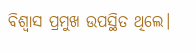ବିଶ୍ୱାସ ପ୍ରମୁଖ ଉପସ୍ଥିତ ଥିଲେ।